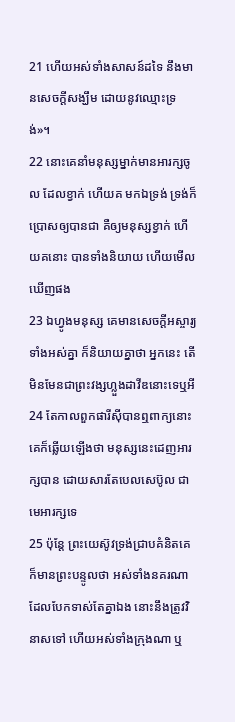21 ហើយអស់ទាំងសាសន៍ដទៃ នឹងមានសេចក្ដីសង្ឃឹម ដោយនូវឈ្មោះទ្រង់»។
22 នោះគេនាំមនុស្សម្នាក់មានអារក្សចូល ដែលខ្វាក់ ហើយគ មកឯទ្រង់ ទ្រង់ក៏ប្រោសឲ្យបានជា គឺឲ្យមនុស្សខ្វាក់ ហើយគនោះ បានទាំងនិយាយ ហើយមើលឃើញផង
23 ឯហ្វូងមនុស្ស គេមានសេចក្ដីអស្ចារ្យទាំងអស់គ្នា ក៏និយាយគ្នាថា អ្នកនេះ តើមិនមែនជាព្រះវង្សហ្លួងដាវីឌនោះទេឬអី
24 តែកាលពួកផារីស៊ីបានឮពាក្យនោះ គេក៏ឆ្លើយឡើងថា មនុស្សនេះដេញអារក្សបាន ដោយសារតែបេលសេប៊ូល ជាមេអារក្សទេ
25 ប៉ុន្តែ ព្រះយេស៊ូវទ្រង់ជ្រាបគំនិតគេ ក៏មានព្រះបន្ទូលថា អស់ទាំងនគរណាដែលបែកទាស់តែគ្នាឯង នោះនឹងត្រូវវិនាសទៅ ហើយអស់ទាំងក្រុងណា ឬ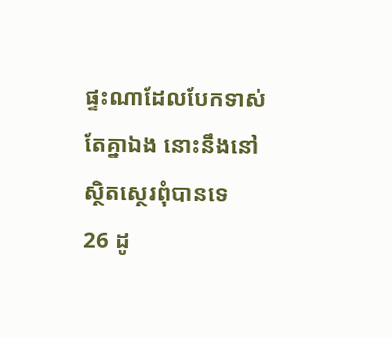ផ្ទះណាដែលបែកទាស់តែគ្នាឯង នោះនឹងនៅស្ថិតស្ថេរពុំបានទេ
26 ដូ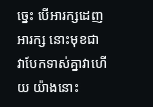ច្នេះ បើអារក្សដេញអារក្ស នោះមុខជាវាបែកទាស់គ្នាវាហើយ យ៉ាងនោះ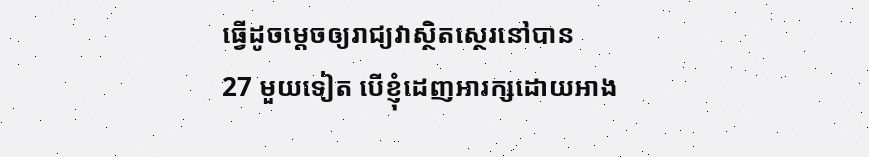ធ្វើដូចម្តេចឲ្យរាជ្យវាស្ថិតស្ថេរនៅបាន
27 មួយទៀត បើខ្ញុំដេញអារក្សដោយអាង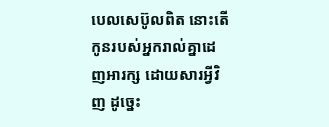បេលសេប៊ូលពិត នោះតើកូនរបស់អ្នករាល់គ្នាដេញអារក្ស ដោយសារអ្វីវិញ ដូច្នេះ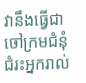វានឹងធ្វើជាចៅក្រមជំនុំជំរះអ្នករាល់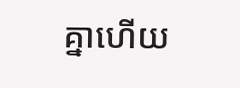គ្នាហើយ